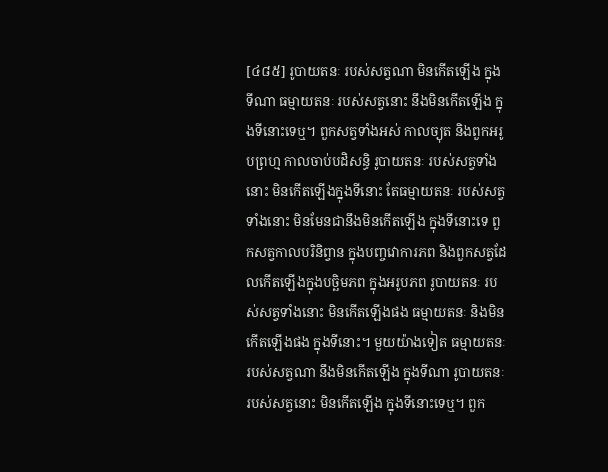[៤៨៥] រូបាយតនៈ របស់សត្វណា មិនកើតឡើង ក្នុងទីណា ធម្មាយតនៈ របស់សត្វនោះ នឹងមិនកើតឡើង ក្នុងទីនោះទេឬ។ ពួកសត្វទាំងអស់ កាលច្យុត និងពួកអរូបព្រហ្ម កាលចាប់បដិសន្ធិ រូបាយតនៈ របស់សត្វទាំងនោះ មិនកើតឡើងក្នុងទីនោះ តែធម្មាយតនៈ របស់សត្វទាំងនោះ មិនមែនជានឹងមិនកើតឡើង ក្នុងទីនោះទេ ពួកសត្វកាលបរិនិព្វាន ក្នុងបញ្ចវោការភព និងពួកសត្វដែលកើតឡើងក្នុងបច្ឆិមភព ក្នុងអរូបភព រូបាយតនៈ របស់សត្វទាំងនោះ មិនកើតឡើងផង ធម្មាយតនៈ និងមិនកើតឡើងផង ក្នុងទីនោះ។ មួយយ៉ាងទៀត ធម្មាយតនៈ របស់សត្វណា នឹងមិនកើតឡើង ក្នុងទីណា រូបាយតនៈ របស់សត្វនោះ មិនកើតឡើង ក្នុងទីនោះទេឬ។ ពួក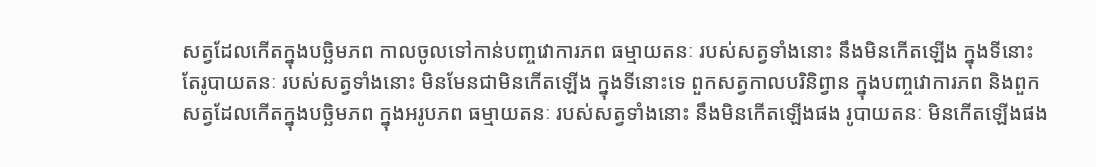សត្វដែលកើតក្នុងបច្ឆិមភព កាលចូលទៅកាន់បញ្ចវោការភព ធម្មាយតនៈ របស់សត្វទាំងនោះ នឹងមិនកើតឡើង ក្នុងទីនោះ តែរូបាយតនៈ របស់សត្វទាំងនោះ មិនមែនជាមិនកើតឡើង ក្នុងទីនោះទេ ពួកសត្វកាលបរិនិព្វាន ក្នុងបញ្ចវោការភព និងពួកសត្វដែលកើតក្នុងបច្ឆិមភព ក្នុងអរូបភព ធម្មាយតនៈ របស់សត្វទាំងនោះ នឹងមិនកើតឡើងផង រូបាយតនៈ មិនកើតឡើងផង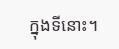ក្នុងទីនោះ។